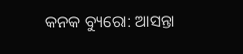କନକ ବ୍ୟୁରୋ: ଆସନ୍ତା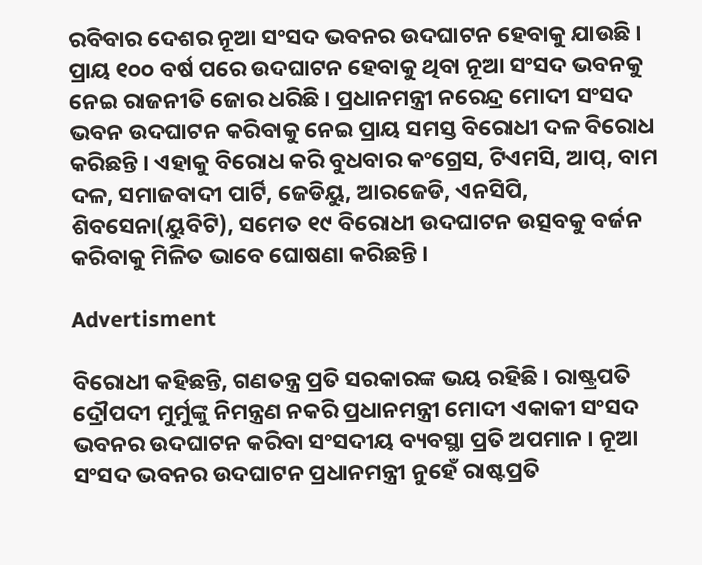ରବିବାର ଦେଶର ନୂଆ ସଂସଦ ଭବନର ଉଦଘାଟନ ହେବାକୁ ଯାଉଛି । ପ୍ରାୟ ୧୦୦ ବର୍ଷ ପରେ ଉଦଘାଟନ ହେବାକୁ ଥିବା ନୂଆ ସଂସଦ ଭବନକୁ ନେଇ ରାଜନୀତି ଜୋର ଧରିଛି । ପ୍ରଧାନମନ୍ତ୍ରୀ ନରେନ୍ଦ୍ର ମୋଦୀ ସଂସଦ ଭବନ ଉଦଘାଟନ କରିବାକୁ ନେଇ ପ୍ରାୟ ସମସ୍ତ ବିରୋଧୀ ଦଳ ବିରୋଧ କରିଛନ୍ତି । ଏହାକୁ ବିରୋଧ କରି ବୁଧବାର କଂଗ୍ରେସ, ଟିଏମସି, ଆପ୍, ବାମ ଦଳ, ସମାଜବାଦୀ ପାର୍ଟି, ଜେଡିୟୁ, ଆରଜେଡି, ଏନସିପି, ଶିବସେନା(ୟୁବିଟି), ସମେତ ୧୯ ବିରୋଧୀ ଉଦଘାଟନ ଉତ୍ସବକୁ ବର୍ଜନ କରିବାକୁ ମିଳିତ ଭାବେ ଘୋଷଣା କରିଛନ୍ତି ।

Advertisment

ବିରୋଧୀ କହିଛନ୍ତି, ଗଣତନ୍ତ୍ର ପ୍ରତି ସରକାରଙ୍କ ଭୟ ରହିଛି । ରାଷ୍ଟ୍ରପତି ଦ୍ରୌପଦୀ ମୁର୍ମୁଙ୍କୁ ନିମନ୍ତ୍ରଣ ନକରି ପ୍ରଧାନମନ୍ତ୍ରୀ ମୋଦୀ ଏକାକୀ ସଂସଦ ଭବନର ଉଦଘାଟନ କରିବା ସଂସଦୀୟ ବ୍ୟବସ୍ଥା ପ୍ରତି ଅପମାନ । ନୂଆ ସଂସଦ ଭବନର ଉଦଘାଟନ ପ୍ରଧାନମନ୍ତ୍ରୀ ନୁହେଁ ରାଷ୍ଟପ୍ରତି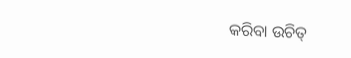କରିବା ଉଚିତ୍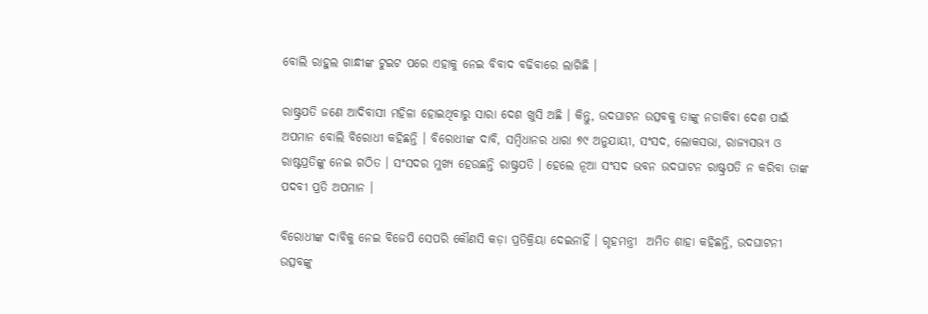ବୋଲି ରାହୁଲ ଗାନ୍ଧୀଙ୍କ ଟୁଇଟ ପରେ ଏହାକୁ ନେଇ ବିବାଦ ବଢିବାରେ ଲାଗିଛି ।

ରାଷ୍ଟ୍ରପତି ଜଣେ ଆଦିବାସୀ ମହିଳା ହୋଇଥିବାରୁ ସାରା ଦେଶ ଖୁସି ଅଛି । କିନ୍ତୁ, ଉଦଘାଟନ ଉତ୍ସବକୁ ତାଙ୍କୁ ନଡାକିବା ଦେଶ ପାଇଁ ଅପମାନ ବୋଲି ବିରୋଧୀ କହିଛନ୍ତି । ବିରୋଧୀଙ୍କ ଦାବି, ସମ୍ବିଧାନର ଧାରା ୭୯ ଅନୁଯାୟୀ, ସଂସଦ, ଲୋକସଭା, ରାଜ୍ୟସଭ୍ୟ ଓ ରାଷ୍ଟପ୍ରତିଙ୍କୁ ନେଇ ଗଠିତ । ସଂସଦର ମୁଖ୍ୟ ହେଉଛନ୍ତି ରାଷ୍ଟ୍ରପତି । ହେଲେ ନୂଆ ସଂସଦ ଭବନ ଉଦଘାଟନ ରାଷ୍ଟ୍ରପତି ନ କରିବା ତାଙ୍କ ପଦବୀ ପ୍ରତି ଅପମାନ ।

ବିରୋଧୀଙ୍କ ଦାବିକୁ ନେଇ ବିଜେପି ସେପରି କୌଣସି କଡ଼ା ପ୍ରତିକ୍ରିୟା ଦେଇନାହିଁ । ଗୃହମନ୍ତ୍ରୀ  ଅମିତ ଶାହା କହିଛନ୍ତି, ଉଦଘାଟନୀ ଉତ୍ସବଙ୍କୁ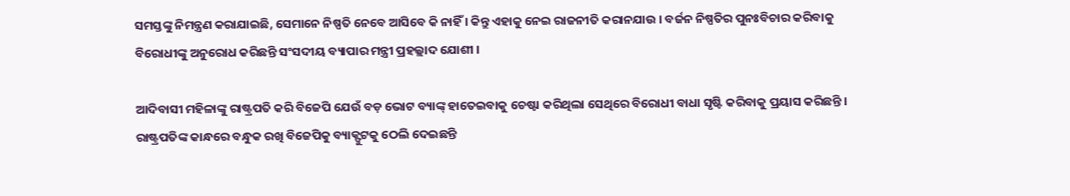ସମସ୍ତଙ୍କୁ ନିମନ୍ତ୍ରଣ କରାଯାଇଛି, ସେମାନେ ନିଷ୍ପତି ନେବେ ଆସିବେ କି ନାହିଁ । କିନ୍ତୁ ଏହାକୁ ନେଇ ରାଜନୀତି କରାନଯାଉ । ବର୍ଜନ ନିଷ୍ପତିର ପୁନଃବିଚାର କରିବାକୁ ବିରୋଧୀଙ୍କୁ ଅନୁରୋଧ କରିଛନ୍ତି ସଂସଦୀୟ ବ୍ୟାପାର ମନ୍ତ୍ରୀ ପ୍ରହଲ୍ଲାଦ ଯୋଶୀ ।

ଆଦିବାସୀ ମହିଳାଙ୍କୁ ରାଷ୍ଟ୍ରପତି କରି ବିଜେପି ଯେଉଁ ବଡ଼ ଭୋଟ ବ୍ୟାଙ୍କ୍ ହାତେଇବାକୁ ଚେଷ୍ଟା କରିଥିଲା ସେଥିରେ ବିରୋଧୀ ବାଧା ସୃଷ୍ଟି କରିବାକୁ ପ୍ରୟାସ କରିଛନ୍ତି । ରାଷ୍ଟ୍ରପତିଙ୍କ କାନ୍ଧରେ ବନ୍ଧୁକ ରଖି ବିଜେପିକୁ ବ୍ୟାକ୍ଫୁଟକୁ ଠେଲି ଦେଇଛନ୍ତି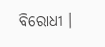ବିରୋଧୀ ।